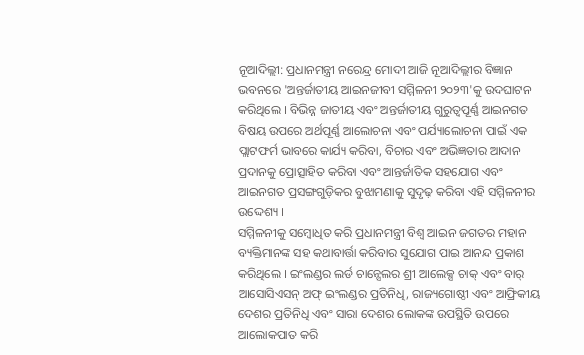ନୂଆଦିଲ୍ଲୀ: ପ୍ରଧାନମନ୍ତ୍ରୀ ନରେନ୍ଦ୍ର ମୋଦୀ ଆଜି ନୂଆଦିଲ୍ଲୀର ବିଜ୍ଞାନ ଭବନରେ 'ଅନ୍ତର୍ଜାତୀୟ ଆଇନଜୀବୀ ସମ୍ମିଳନୀ ୨୦୨୩'କୁ ଉଦଘାଟନ କରିଥିଲେ । ବିଭିନ୍ନ ଜାତୀୟ ଏବଂ ଅନ୍ତର୍ଜାତୀୟ ଗୁରୁତ୍ୱପୂର୍ଣ୍ଣ ଆଇନଗତ ବିଷୟ ଉପରେ ଅର୍ଥପୂର୍ଣ୍ଣ ଆଲୋଚନା ଏବଂ ପର୍ଯ୍ୟାଲୋଚନା ପାଇଁ ଏକ ପ୍ଲାଟଫର୍ମ ଭାବରେ କାର୍ଯ୍ୟ କରିବା, ବିଚାର ଏବଂ ଅଭିଜ୍ଞତାର ଆଦାନ ପ୍ରଦାନକୁ ପ୍ରୋତ୍ସାହିତ କରିବା ଏବଂ ଆନ୍ତର୍ଜାତିକ ସହଯୋଗ ଏବଂ ଆଇନଗତ ପ୍ରସଙ୍ଗଗୁଡ଼ିକର ବୁଝାମଣାକୁ ସୁଦୃଢ଼ କରିବା ଏହି ସମ୍ମିଳନୀର ଉଦ୍ଦେଶ୍ୟ ।
ସମ୍ମିଳନୀକୁ ସମ୍ବୋଧିତ କରି ପ୍ରଧାନମନ୍ତ୍ରୀ ବିଶ୍ୱ ଆଇନ ଜଗତର ମହାନ ବ୍ୟକ୍ତିମାନଙ୍କ ସହ କଥାବାର୍ତ୍ତା କରିବାର ସୁଯୋଗ ପାଇ ଆନନ୍ଦ ପ୍ରକାଶ କରିଥିଲେ । ଇଂଲଣ୍ଡର ଲର୍ଡ ଚାନ୍ସେଲର ଶ୍ରୀ ଆଲେକ୍ସ ଚାକ୍ ଏବଂ ବାର୍ ଆସୋସିଏସନ୍ ଅଫ୍ ଇଂଲଣ୍ଡର ପ୍ରତିନିଧି, ରାଜ୍ୟଗୋଷ୍ଠୀ ଏବଂ ଆଫ୍ରିକୀୟ ଦେଶର ପ୍ରତିନିଧି ଏବଂ ସାରା ଦେଶର ଲୋକଙ୍କ ଉପସ୍ଥିତି ଉପରେ ଆଲୋକପାତ କରି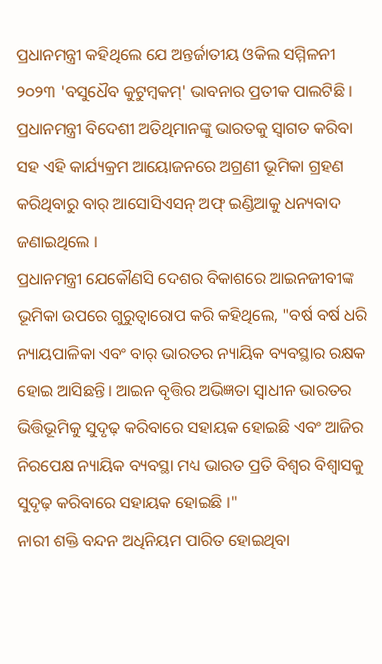ପ୍ରଧାନମନ୍ତ୍ରୀ କହିଥିଲେ ଯେ ଅନ୍ତର୍ଜାତୀୟ ଓକିଲ ସମ୍ମିଳନୀ ୨୦୨୩ 'ବସୁଧୈବ କୁଟୁମ୍ବକମ୍' ଭାବନାର ପ୍ରତୀକ ପାଲଟିଛି । ପ୍ରଧାନମନ୍ତ୍ରୀ ବିଦେଶୀ ଅତିଥିମାନଙ୍କୁ ଭାରତକୁ ସ୍ୱାଗତ କରିବା ସହ ଏହି କାର୍ଯ୍ୟକ୍ରମ ଆୟୋଜନରେ ଅଗ୍ରଣୀ ଭୂମିକା ଗ୍ରହଣ କରିଥିବାରୁ ବାର୍ ଆସୋସିଏସନ୍ ଅଫ୍ ଇଣ୍ଡିଆକୁ ଧନ୍ୟବାଦ ଜଣାଇଥିଲେ ।
ପ୍ରଧାନମନ୍ତ୍ରୀ ଯେକୌଣସି ଦେଶର ବିକାଶରେ ଆଇନଜୀବୀଙ୍କ ଭୂମିକା ଉପରେ ଗୁରୁତ୍ୱାରୋପ କରି କହିଥିଲେ, "ବର୍ଷ ବର୍ଷ ଧରି ନ୍ୟାୟପାଳିକା ଏବଂ ବାର୍ ଭାରତର ନ୍ୟାୟିକ ବ୍ୟବସ୍ଥାର ରକ୍ଷକ ହୋଇ ଆସିଛନ୍ତି। ଆଇନ ବୃତ୍ତିର ଅଭିଜ୍ଞତା ସ୍ୱାଧୀନ ଭାରତର ଭିତ୍ତିଭୂମିକୁ ସୁଦୃଢ଼ କରିବାରେ ସହାୟକ ହୋଇଛି ଏବଂ ଆଜିର ନିରପେକ୍ଷ ନ୍ୟାୟିକ ବ୍ୟବସ୍ଥା ମଧ୍ୟ ଭାରତ ପ୍ରତି ବିଶ୍ୱର ବିଶ୍ୱାସକୁ ସୁଦୃଢ଼ କରିବାରେ ସହାୟକ ହୋଇଛି ।"
ନାରୀ ଶକ୍ତି ବନ୍ଦନ ଅଧିନିୟମ ପାରିତ ହୋଇଥିବା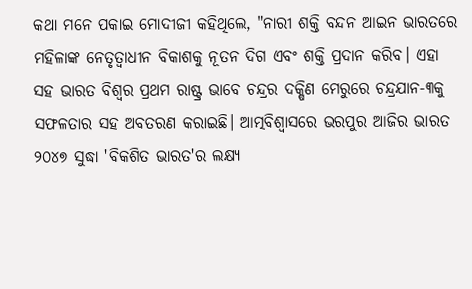କଥା ମନେ ପକାଇ ମୋଦୀଜୀ କହିଥିଲେ, "ନାରୀ ଶକ୍ତି ବନ୍ଦନ ଆଇନ ଭାରତରେ ମହିଳାଙ୍କ ନେତୃତ୍ୱାଧୀନ ବିକାଶକୁ ନୂତନ ଦିଗ ଏବଂ ଶକ୍ତି ପ୍ରଦାନ କରିବ। ଏହା ସହ ଭାରତ ବିଶ୍ୱର ପ୍ରଥମ ରାଷ୍ଟ୍ର ଭାବେ ଚନ୍ଦ୍ରର ଦକ୍ଷିଣ ମେରୁରେ ଚନ୍ଦ୍ରଯାନ-୩କୁ ସଫଳତାର ସହ ଅବତରଣ କରାଇଛି। ଆତ୍ମବିଶ୍ୱାସରେ ଭରପୁର ଆଜିର ଭାରତ ୨୦୪୭ ସୁଦ୍ଧା 'ବିକଶିତ ଭାରତ'ର ଲକ୍ଷ୍ୟ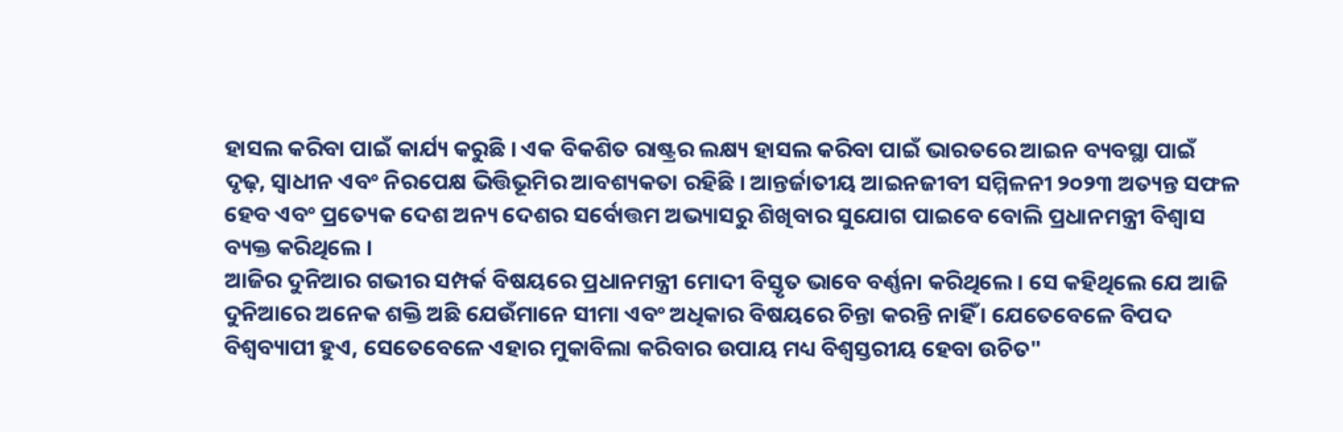ହାସଲ କରିବା ପାଇଁ କାର୍ଯ୍ୟ କରୁଛି । ଏକ ବିକଶିତ ରାଷ୍ଟ୍ରର ଲକ୍ଷ୍ୟ ହାସଲ କରିବା ପାଇଁ ଭାରତରେ ଆଇନ ବ୍ୟବସ୍ଥା ପାଇଁ ଦୃଢ଼, ସ୍ୱାଧୀନ ଏବଂ ନିରପେକ୍ଷ ଭିତ୍ତିଭୂମିର ଆବଶ୍ୟକତା ରହିଛି । ଆନ୍ତର୍ଜାତୀୟ ଆଇନଜୀବୀ ସମ୍ମିଳନୀ ୨୦୨୩ ଅତ୍ୟନ୍ତ ସଫଳ ହେବ ଏବଂ ପ୍ରତ୍ୟେକ ଦେଶ ଅନ୍ୟ ଦେଶର ସର୍ବୋତ୍ତମ ଅଭ୍ୟାସରୁ ଶିଖିବାର ସୁଯୋଗ ପାଇବେ ବୋଲି ପ୍ରଧାନମନ୍ତ୍ରୀ ବିଶ୍ୱାସ ବ୍ୟକ୍ତ କରିଥିଲେ ।
ଆଜିର ଦୁନିଆର ଗଭୀର ସମ୍ପର୍କ ବିଷୟରେ ପ୍ରଧାନମନ୍ତ୍ରୀ ମୋଦୀ ବିସ୍ତୃତ ଭାବେ ବର୍ଣ୍ଣନା କରିଥିଲେ। ସେ କହିଥିଲେ ଯେ ଆଜି ଦୁନିଆରେ ଅନେକ ଶକ୍ତି ଅଛି ଯେଉଁମାନେ ସୀମା ଏବଂ ଅଧିକାର ବିଷୟରେ ଚିନ୍ତା କରନ୍ତି ନାହିଁ । ଯେତେବେଳେ ବିପଦ ବିଶ୍ୱବ୍ୟାପୀ ହୁଏ, ସେତେବେଳେ ଏହାର ମୁକାବିଲା କରିବାର ଉପାୟ ମଧ୍ୟ ବିଶ୍ୱସ୍ତରୀୟ ହେବା ଉଚିତ"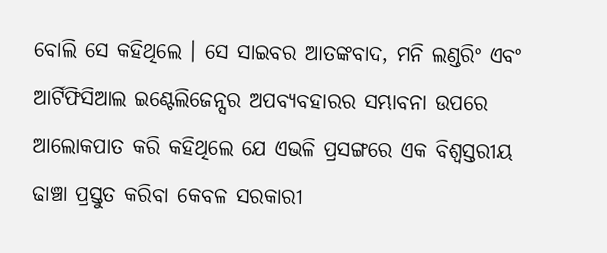ବୋଲି ସେ କହିଥିଲେ । ସେ ସାଇବର ଆତଙ୍କବାଦ, ମନି ଲଣ୍ଡରିଂ ଏବଂ ଆର୍ଟିଫିସିଆଲ ଇଣ୍ଟେଲିଜେନ୍ସର ଅପବ୍ୟବହାରର ସମ୍ଭାବନା ଉପରେ ଆଲୋକପାତ କରି କହିଥିଲେ ଯେ ଏଭଳି ପ୍ରସଙ୍ଗରେ ଏକ ବିଶ୍ୱସ୍ତରୀୟ ଢାଞ୍ଚା ପ୍ରସ୍ତୁତ କରିବା କେବଳ ସରକାରୀ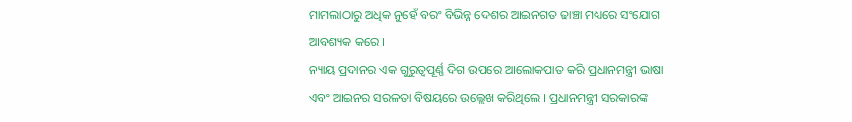ମାମଲାଠାରୁ ଅଧିକ ନୁହେଁ ବରଂ ବିଭିନ୍ନ ଦେଶର ଆଇନଗତ ଢାଞ୍ଚା ମଧ୍ୟରେ ସଂଯୋଗ ଆବଶ୍ୟକ କରେ ।
ନ୍ୟାୟ ପ୍ରଦାନର ଏକ ଗୁରୁତ୍ୱପୂର୍ଣ୍ଣ ଦିଗ ଉପରେ ଆଲୋକପାତ କରି ପ୍ରଧାନମନ୍ତ୍ରୀ ଭାଷା ଏବଂ ଆଇନର ସରଳତା ବିଷୟରେ ଉଲ୍ଲେଖ କରିଥିଲେ । ପ୍ରଧାନମନ୍ତ୍ରୀ ସରକାରଙ୍କ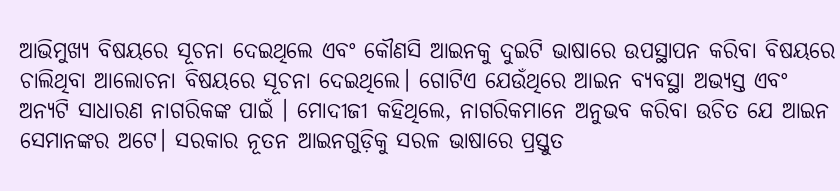ଆଭିମୁଖ୍ୟ ବିଷୟରେ ସୂଚନା ଦେଇଥିଲେ ଏବଂ କୌଣସି ଆଇନକୁ ଦୁଇଟି ଭାଷାରେ ଉପସ୍ଥାପନ କରିବା ବିଷୟରେ ଚାଲିଥିବା ଆଲୋଚନା ବିଷୟରେ ସୂଚନା ଦେଇଥିଲେ। ଗୋଟିଏ ଯେଉଁଥିରେ ଆଇନ ବ୍ୟବସ୍ଥା ଅଭ୍ୟସ୍ତ ଏବଂ ଅନ୍ୟଟି ସାଧାରଣ ନାଗରିକଙ୍କ ପାଇଁ । ମୋଦୀଜୀ କହିଥିଲେ, ନାଗରିକମାନେ ଅନୁଭବ କରିବା ଉଚିତ ଯେ ଆଇନ ସେମାନଙ୍କର ଅଟେ। ସରକାର ନୂତନ ଆଇନଗୁଡ଼ିକୁ ସରଳ ଭାଷାରେ ପ୍ରସ୍ତୁତ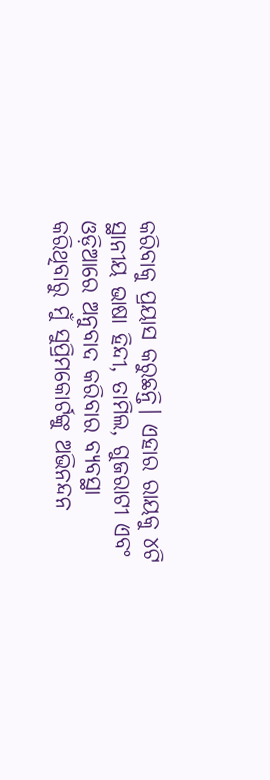କରିବାକୁ ପ୍ରୟାସ କରୁଛନ୍ତି। ଏହାର ରାୟକୁ ୪ଟି ସ୍ଥାନୀୟ ଭାଷା ହିନ୍ଦୀ, ତାମିଲ, ଗୁଜରାଟୀ ଏବଂ ଓଡ଼ିଆରେ ଅନୁବାଦ କରିବାର ବ୍ୟବସ୍ଥା କରିଥିବାରୁ ମୁଁ ସୁପ୍ରିମକୋର୍ଟଙ୍କୁ ଅଭିନନ୍ଦନ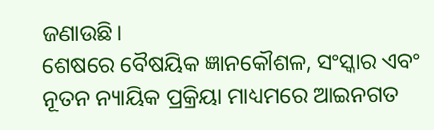ଜଣାଉଛି।
ଶେଷରେ ବୈଷୟିକ ଜ୍ଞାନକୌଶଳ, ସଂସ୍କାର ଏବଂ ନୂତନ ନ୍ୟାୟିକ ପ୍ରକ୍ରିୟା ମାଧ୍ୟମରେ ଆଇନଗତ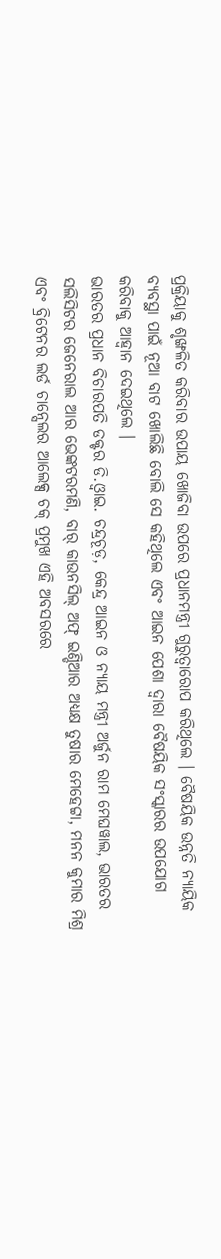ପ୍ରକ୍ରିୟାକୁ ଶୃଙ୍ଖଳିତ କରିବାର ଉପାୟ ଖୋଜିବା ଉପରେ ପ୍ରଧାନମନ୍ତ୍ରୀ ଗୁରୁତ୍ୱାରୋପ କରିଥିଲେ । ବୈଷୟିକ ଉନ୍ନତି ନ୍ୟାୟିକ ବ୍ୟବସ୍ଥା ପାଇଁ ନୂଆ ବାଟ ଖୋଲିଛି ବୋଲି ସେ କହିଥିଲେ ଏବଂ ଆଇନ ପେଶା ଦ୍ୱାରା ବୈଷୟିକ ସଂସ୍କାରର ଉପଯୋଗ କରିବାକୁ ଆହ୍ୱାନ ଦେଇଥିଲେ ।
ଭାରତର ପ୍ରଧାନ ବିଚାରପତି ଡକ୍ଟର ଡି.ଓ୍ବାଇ. ଚନ୍ଦ୍ରଚୂଡ଼, କେନ୍ଦ୍ର ଆଇନ ଓ ନ୍ୟାୟ ମନ୍ତ୍ରୀ ଅର୍ଜୁନ ରାମ ମେଘୱାଲ, ଭାରତର ସଲିସିଟର ଜେନେରାଲ ଆର ଭେଙ୍କଟରମଣି, ବାର୍ କାଉନସିଲ୍ ଅଫ୍ ଇଣ୍ଡିଆର ଅଧ୍ୟକ୍ଷ ତୁଷାର ମେହେଟ୍ଟା, ମନନ କୁମାର ମିଶ୍ର ଏବଂ ବ୍ରିଟେନର ଲର୍ଡ ଚାନ୍ସେଲର ଆଲେକ୍ସ ଚକ୍ ପ୍ରମୁଖ ଏହି ଅବସରରେ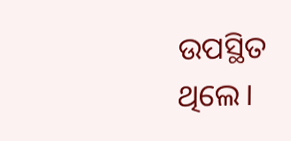ଉପସ୍ଥିତ ଥିଲେ।